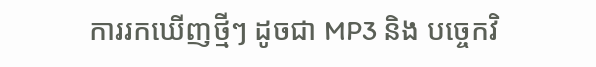ការរកឃើញថ្មីៗ ដូចជា MP3 និង បច្ចេកវិ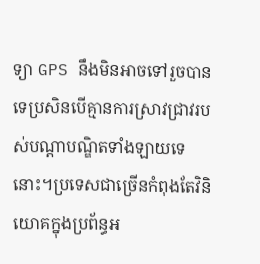ទ្យា GPS នឹងមិនអាចទៅរួចបានទេប្រសិនបើគ្មានការស្រាវជ្រាវរបស់បណ្ដាបណ្ឌិតទាំងឡាយទេនោះ។ប្រទេសជាច្រើនកំពុងតែវិនិយោគក្នុងប្រព័ន្ធអ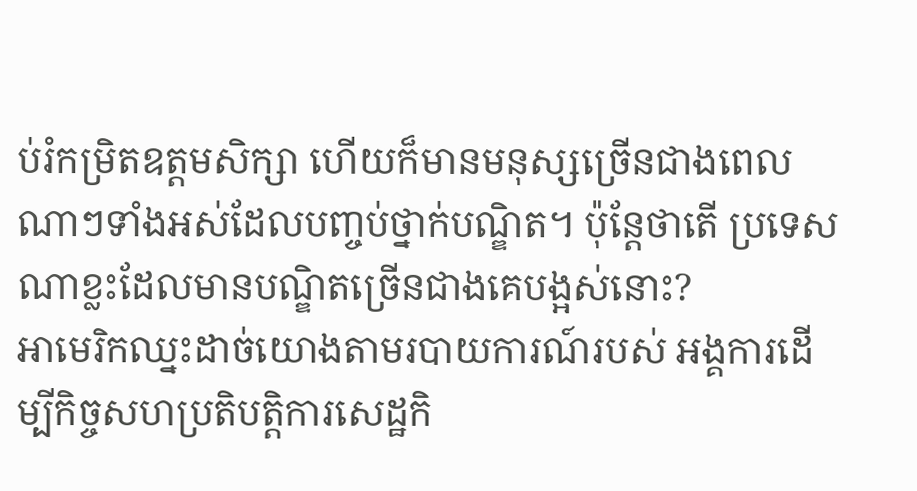ប់រំកម្រិតឧត្ដមសិក្សា ហើយក៏មានមនុស្សច្រើនជាងពេលណាៗទាំងអស់ដែលបញ្ចប់ថ្នាក់បណ្ឌិត។ ប៉ុន្តែថាតើ ប្រទេសណាខ្លះដែលមានបណ្ឌិតច្រើនជាងគេបង្អស់នោះ?
អាមេរិកឈ្នះដាច់យោងតាមរបាយការណ៍របស់ អង្គការដើម្បីកិច្ចសហប្រតិបត្តិការសេដ្ឋកិ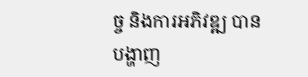ច្ច និងការអភិវឌ្ឍ បានបង្ហាញ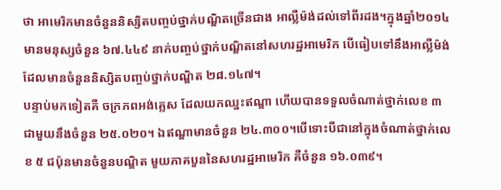ថា អាមេរិកមានចំនួននិស្សិតបញ្ចប់ថ្នាក់បណ្ឌិតច្រើនជាង អាល្លឺម៉ង់ដល់ទៅពីរដង។ក្នុងឆ្នាំ២០១៤ មានមនុស្សចំនួន ៦៧.៤៤៩ នាក់បញ្ចប់ថ្នាក់បណ្ឌិតនៅសហរដ្ឋអាមេរិក បើធៀបទៅនឹងអាល្លឺម៉ង់ដែលមានចំនួននិស្សិតបញ្ចប់ថ្នាក់បណ្ឌិត ២៨.១៤៧។
បន្ទាប់មកទៀតគឺ ចក្រភពអង់គ្លេស ដែលយកឈ្នះឥណ្ឌា ហើយបានទទួលចំណាត់ថ្នាក់លេខ ៣ ជាមួយនឹងចំនួន ២៥.០២០។ ឯឥណ្ឌាមានចំនួន ២៤.៣០០។បើទោះបីជានៅក្នុងចំណាត់ថ្នាក់លេខ ៥ ជប៉ុនមានចំនួនបណ្ឌិត មួយភាគបួននៃសហរដ្ឋអាមេរិក គឺចំនួន ១៦.០៣៩។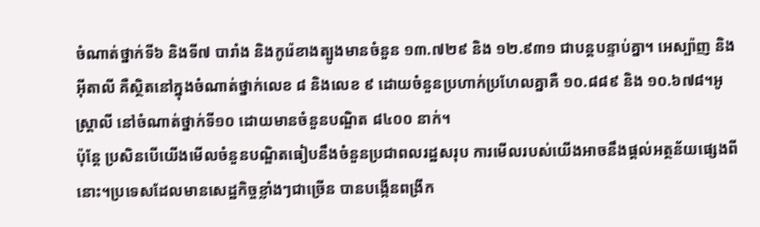ចំណាត់ថ្នាក់ទី៦ និងទី៧ បារាំង និងកូរ៉េខាងត្បូងមានចំនួន ១៣.៧២៩ និង ១២.៩៣១ ជាបន្តបន្ទាប់គ្នា។ អេស្ប៉ាញ និងអ៊ីតាលី គឺស្ថិតនៅក្នុងចំណាត់ថ្នាក់លេខ ៨ និងលេខ ៩ ដោយចំនួនប្រហាក់ប្រហែលគ្នាគឺ ១០.៨៨៩ និង ១០.៦៧៨។អូស្រ្តាលី នៅចំណាត់ថ្នាក់ទី១០ ដោយមានចំនួនបណ្ឌិត ៨៤០០ នាក់។
ប៉ុន្តែ ប្រសិនបើយើងមើលចំនួនបណ្ឌិតធៀបនឹងចំនួនប្រជាពលរដ្ឋសរុប ការមើលរបស់យើងអាចនឹងផ្ដល់អត្ថន័យផ្សេងពីនោះ។ប្រទេសដែលមានសេដ្ឋកិច្ចខ្លាំងៗជាច្រើន បានបង្កើនពង្រីក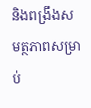និងពង្រឹងសមត្ថភាពសម្រាប់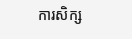ការសិក្ស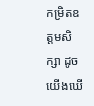កម្រិតឧត្ដមសិក្សា ដូចយើងឃើ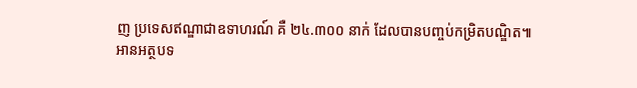ញ ប្រទេសឥណ្ឌាជាឧទាហរណ៍ គឺ ២៤.៣០០ នាក់ ដែលបានបញ្ចប់កម្រិតបណ្ឌិត៕
អានអត្ថបទ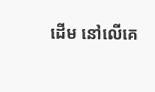ដើម នៅលើគេ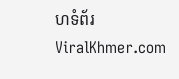ហទំព័រ ViralKhmer.com